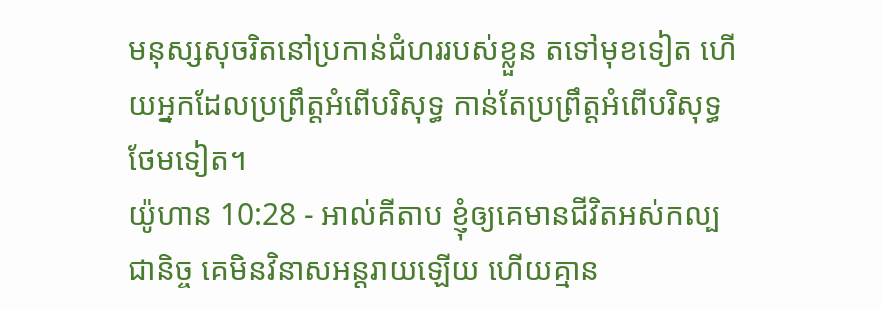មនុស្សសុចរិតនៅប្រកាន់ជំហររបស់ខ្លួន តទៅមុខទៀត ហើយអ្នកដែលប្រព្រឹត្តអំពើបរិសុទ្ធ កាន់តែប្រព្រឹត្តអំពើបរិសុទ្ធថែមទៀត។
យ៉ូហាន 10:28 - អាល់គីតាប ខ្ញុំឲ្យគេមានជីវិតអស់កល្បជានិច្ច គេមិនវិនាសអន្ដរាយឡើយ ហើយគ្មាន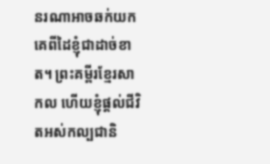នរណាអាចឆក់យកគេពីដៃខ្ញុំជាដាច់ខាត។ ព្រះគម្ពីរខ្មែរសាកល ហើយខ្ញុំផ្ដល់ជីវិតអស់កល្បជានិ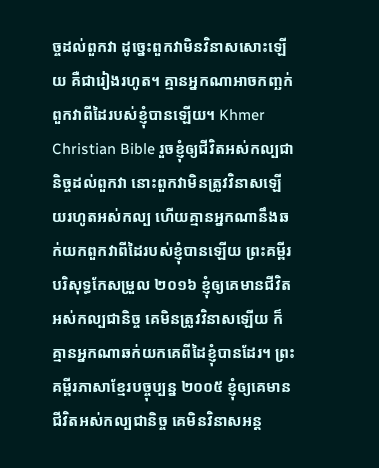ច្ចដល់ពួកវា ដូច្នេះពួកវាមិនវិនាសសោះឡើយ គឺជារៀងរហូត។ គ្មានអ្នកណាអាចកញ្ឆក់ពួកវាពីដៃរបស់ខ្ញុំបានឡើយ។ Khmer Christian Bible រួចខ្ញុំឲ្យជីវិតអស់កល្បជានិច្ចដល់ពួកវា នោះពួកវាមិនត្រូវវិនាសឡើយរហូតអស់កល្ប ហើយគ្មានអ្នកណានឹងឆក់យកពួកវាពីដៃរបស់ខ្ញុំបានឡើយ ព្រះគម្ពីរបរិសុទ្ធកែសម្រួល ២០១៦ ខ្ញុំឲ្យគេមានជីវិតអស់កល្បជានិច្ច គេមិនត្រូវវិនាសឡើយ ក៏គ្មានអ្នកណាឆក់យកគេពីដៃខ្ញុំបានដែរ។ ព្រះគម្ពីរភាសាខ្មែរបច្ចុប្បន្ន ២០០៥ ខ្ញុំឲ្យគេមានជីវិតអស់កល្បជានិច្ច គេមិនវិនាសអន្ត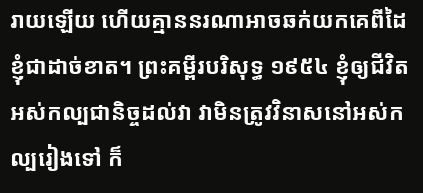រាយឡើយ ហើយគ្មាននរណាអាចឆក់យកគេពីដៃខ្ញុំជាដាច់ខាត។ ព្រះគម្ពីរបរិសុទ្ធ ១៩៥៤ ខ្ញុំឲ្យជីវិតអស់កល្បជានិច្ចដល់វា វាមិនត្រូវវិនាសនៅអស់កល្បរៀងទៅ ក៏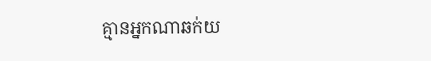គ្មានអ្នកណាឆក់យ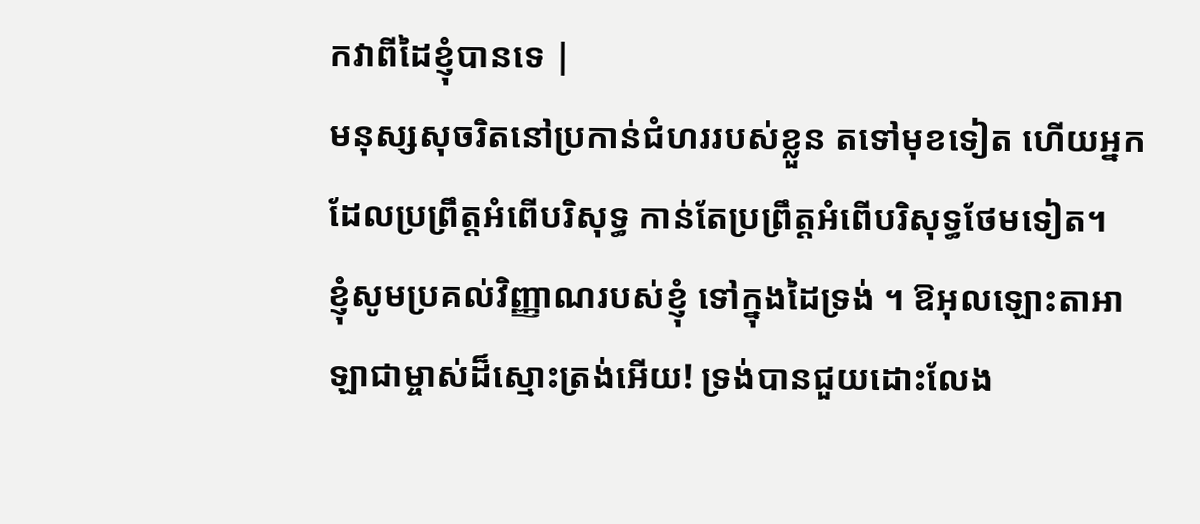កវាពីដៃខ្ញុំបានទេ |
មនុស្សសុចរិតនៅប្រកាន់ជំហររបស់ខ្លួន តទៅមុខទៀត ហើយអ្នកដែលប្រព្រឹត្តអំពើបរិសុទ្ធ កាន់តែប្រព្រឹត្តអំពើបរិសុទ្ធថែមទៀត។
ខ្ញុំសូមប្រគល់វិញ្ញាណរបស់ខ្ញុំ ទៅក្នុងដៃទ្រង់ ។ ឱអុលឡោះតាអាឡាជាម្ចាស់ដ៏ស្មោះត្រង់អើយ! ទ្រង់បានជួយដោះលែង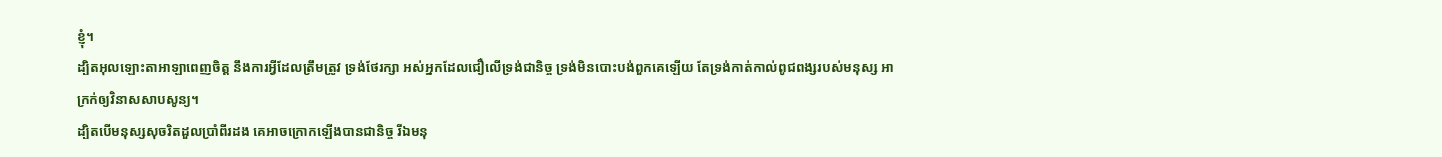ខ្ញុំ។
ដ្បិតអុលឡោះតាអាឡាពេញចិត្ត នឹងការអ្វីដែលត្រឹមត្រូវ ទ្រង់ថែរក្សា អស់អ្នកដែលជឿលើទ្រង់ជានិច្ច ទ្រង់មិនបោះបង់ពួកគេឡើយ តែទ្រង់កាត់កាល់ពូជពង្សរបស់មនុស្ស អាក្រក់ឲ្យវិនាសសាបសូន្យ។
ដ្បិតបើមនុស្សសុចរិតដួលប្រាំពីរដង គេអាចក្រោកឡើងបានជានិច្ច រីឯមនុ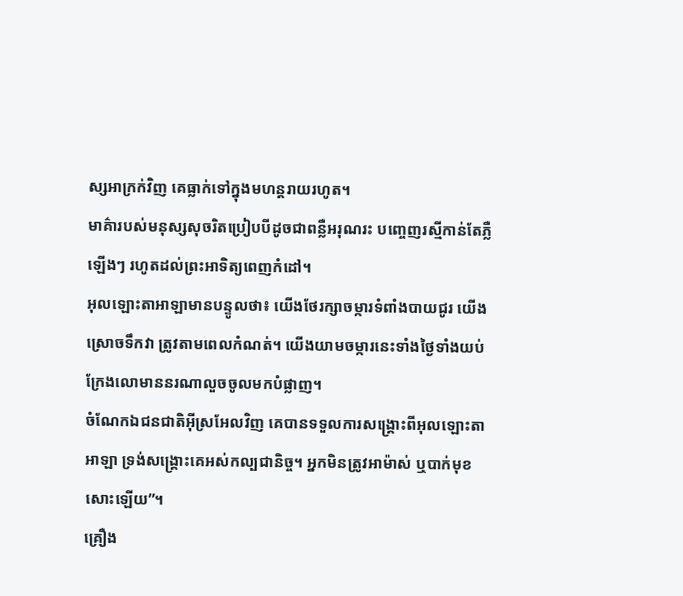ស្សអាក្រក់វិញ គេធ្លាក់ទៅក្នុងមហន្តរាយរហូត។
មាគ៌ារបស់មនុស្សសុចរិតប្រៀបបីដូចជាពន្លឺអរុណរះ បញ្ចេញរស្មីកាន់តែភ្លឺឡើងៗ រហូតដល់ព្រះអាទិត្យពេញកំដៅ។
អុលឡោះតាអាឡាមានបន្ទូលថា៖ យើងថែរក្សាចម្ការទំពាំងបាយជូរ យើងស្រោចទឹកវា ត្រូវតាមពេលកំណត់។ យើងយាមចម្ការនេះទាំងថ្ងៃទាំងយប់ ក្រែងលោមាននរណាលួចចូលមកបំផ្លាញ។
ចំណែកឯជនជាតិអ៊ីស្រអែលវិញ គេបានទទួលការសង្គ្រោះពីអុលឡោះតាអាឡា ទ្រង់សង្គ្រោះគេអស់កល្បជានិច្ច។ អ្នកមិនត្រូវអាម៉ាស់ ឬបាក់មុខសោះឡើយ”។
គ្រឿង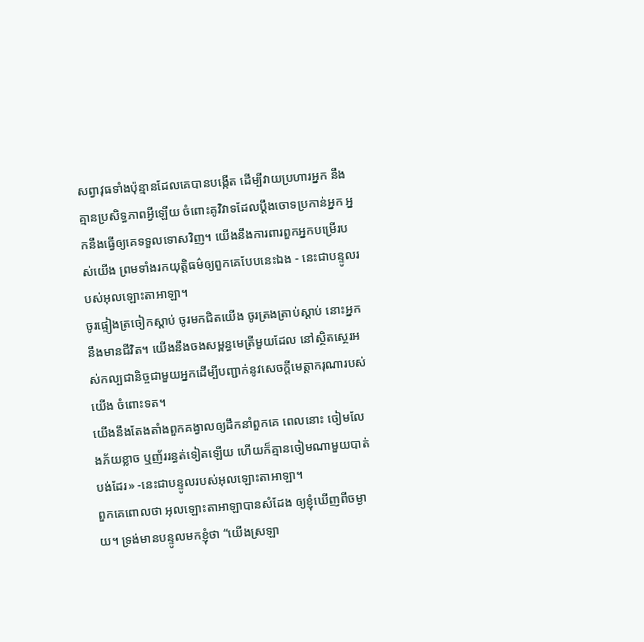សព្វាវុធទាំងប៉ុន្មានដែលគេបានបង្កើត ដើម្បីវាយប្រហារអ្នក នឹងគ្មានប្រសិទ្ធភាពអ្វីឡើយ ចំពោះគូវិវាទដែលប្ដឹងចោទប្រកាន់អ្នក អ្នកនឹងធ្វើឲ្យគេទទួលទោសវិញ។ យើងនឹងការពារពួកអ្នកបម្រើរបស់យើង ព្រមទាំងរកយុត្តិធម៌ឲ្យពួកគេបែបនេះឯង - នេះជាបន្ទូលរបស់អុលឡោះតាអាឡា។
ចូរផ្ទៀងត្រចៀកស្ដាប់ ចូរមកជិតយើង ចូរត្រងត្រាប់ស្ដាប់ នោះអ្នកនឹងមានជីវិត។ យើងនឹងចងសម្ពន្ធមេត្រីមួយដែល នៅស្ថិតស្ថេរអស់កល្បជានិច្ចជាមួយអ្នកដើម្បីបញ្ជាក់នូវសេចក្ដីមេត្តាករុណារបស់យើង ចំពោះទត។
យើងនឹងតែងតាំងពួកគង្វាលឲ្យដឹកនាំពួកគេ ពេលនោះ ចៀមលែងភ័យខ្លាច ឬញ័ររន្ធត់ទៀតឡើយ ហើយក៏គ្មានចៀមណាមួយបាត់បង់ដែរ» -នេះជាបន្ទូលរបស់អុលឡោះតាអាឡា។
ពួកគេពោលថា អុលឡោះតាអាឡាបានសំដែង ឲ្យខ្ញុំឃើញពីចម្ងាយ។ ទ្រង់មានបន្ទូលមកខ្ញុំថា “យើងស្រឡា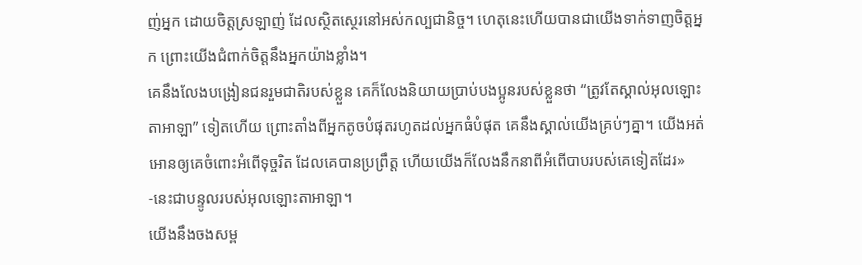ញ់អ្នក ដោយចិត្តស្រឡាញ់ ដែលស្ថិតស្ថេរនៅអស់កល្បជានិច្ច។ ហេតុនេះហើយបានជាយើងទាក់ទាញចិត្តអ្នក ព្រោះយើងជំពាក់ចិត្តនឹងអ្នកយ៉ាងខ្លាំង។
គេនឹងលែងបង្រៀនជនរួមជាតិរបស់ខ្លួន គេក៏លែងនិយាយប្រាប់បងប្អូនរបស់ខ្លួនថា “ត្រូវតែស្គាល់អុលឡោះតាអាឡា” ទៀតហើយ ព្រោះតាំងពីអ្នកតូចបំផុតរហូតដល់អ្នកធំបំផុត គេនឹងស្គាល់យើងគ្រប់ៗគ្នា។ យើងអត់អោនឲ្យគេចំពោះអំពើទុច្ចរិត ដែលគេបានប្រព្រឹត្ត ហើយយើងក៏លែងនឹកនាពីអំពើបាបរបស់គេទៀតដែរ» -នេះជាបន្ទូលរបស់អុលឡោះតាអាឡា។
យើងនឹងចងសម្ព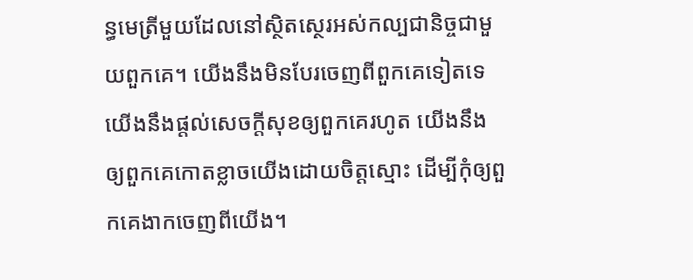ន្ធមេត្រីមួយដែលនៅស្ថិតស្ថេរអស់កល្បជានិច្ចជាមួយពួកគេ។ យើងនឹងមិនបែរចេញពីពួកគេទៀតទេ យើងនឹងផ្ដល់សេចក្ដីសុខឲ្យពួកគេរហូត យើងនឹងឲ្យពួកគេកោតខ្លាចយើងដោយចិត្តស្មោះ ដើម្បីកុំឲ្យពួកគេងាកចេញពីយើង។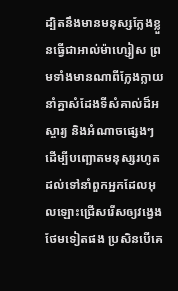ដ្បិតនឹងមានមនុស្សក្លែងខ្លួនធ្វើជាអាល់ម៉ាហ្សៀស ព្រមទាំងមានណាពីក្លែងក្លាយ នាំគ្នាសំដែងទីសំគាល់ដ៏អស្ចារ្យ និងអំណាចផ្សេងៗ ដើម្បីបញ្ឆោតមនុស្សរហូតដល់ទៅនាំពួកអ្នកដែលអុលឡោះជ្រើសរើសឲ្យវង្វេងថែមទៀតផង ប្រសិនបើគេ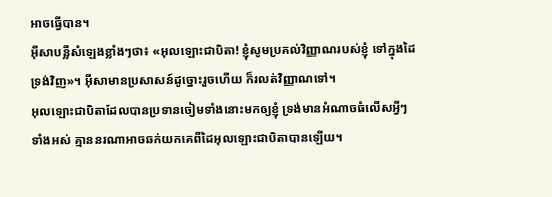អាចធ្វើបាន។
អ៊ីសាបន្លឺសំឡេងខ្លាំងៗថា៖ «អុលឡោះជាបិតា! ខ្ញុំសូមប្រគល់វិញ្ញាណរបស់ខ្ញុំ ទៅក្នុងដៃទ្រង់វិញ»។ អ៊ីសាមានប្រសាសន៍ដូច្នោះរួចហើយ ក៏រលត់វិញ្ញាណទៅ។
អុលឡោះជាបិតាដែលបានប្រទានចៀមទាំងនោះមកឲ្យខ្ញុំ ទ្រង់មានអំណាចធំលើសអ្វីៗទាំងអស់ គ្មាននរណាអាចឆក់យកគេពីដៃអុលឡោះជាបិតាបានឡើយ។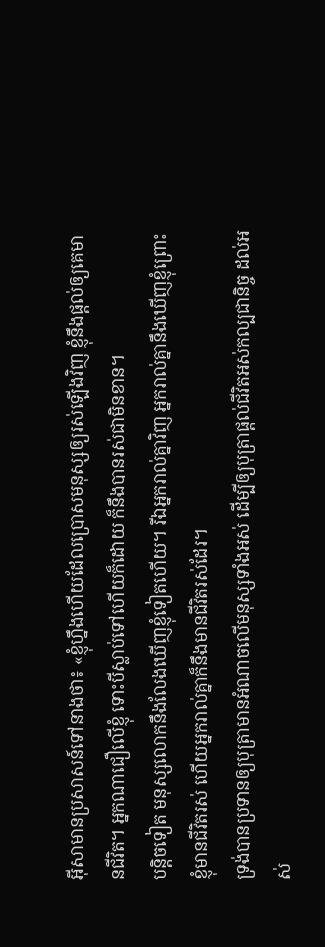អ៊ីសាមានប្រសាសន៍ទៅនាងថា៖ «ខ្ញុំហ្នឹងហើយដែលប្រោសមនុស្សឲ្យរស់ឡើងវិញ ខ្ញុំនឹងផ្ដល់ឲ្យគេមានជីវិត។ អ្នកណាជឿលើខ្ញុំ ទោះបីស្លាប់ទៅហើយក៏ដោយ ក៏នឹងបានរស់ជាមិនខាន។
បន្ដិចទៀត មនុស្សលោកនឹងលែងឃើញខ្ញុំទៀតហើយ។ រីឯអ្នករាល់គ្នាវិញ អ្នករាល់គ្នានឹងឃើញខ្ញុំព្រោះខ្ញុំមានជីវិតរស់ ហើយអ្នករាល់គ្នាក៏នឹងមានជីវិតរស់ដែរ។
ទ្រង់បានប្រទានឲ្យបុត្រាមានអំណាចលើមនុស្សទាំងអស់ ដើម្បីឲ្យបុត្រាផ្ដល់ជីវិតអស់កល្បជានិច្ច ដល់អស់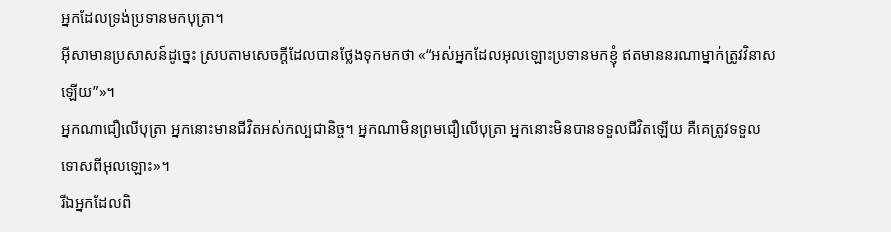អ្នកដែលទ្រង់ប្រទានមកបុត្រា។
អ៊ីសាមានប្រសាសន៍ដូច្នេះ ស្របតាមសេចក្ដីដែលបានថ្លែងទុកមកថា «“អស់អ្នកដែលអុលឡោះប្រទានមកខ្ញុំ ឥតមាននរណាម្នាក់ត្រូវវិនាសឡើយ”»។
អ្នកណាជឿលើបុត្រា អ្នកនោះមានជីវិតអស់កល្បជានិច្ច។ អ្នកណាមិនព្រមជឿលើបុត្រា អ្នកនោះមិនបានទទួលជីវិតឡើយ គឺគេត្រូវទទួលទោសពីអុលឡោះ»។
រីឯអ្នកដែលពិ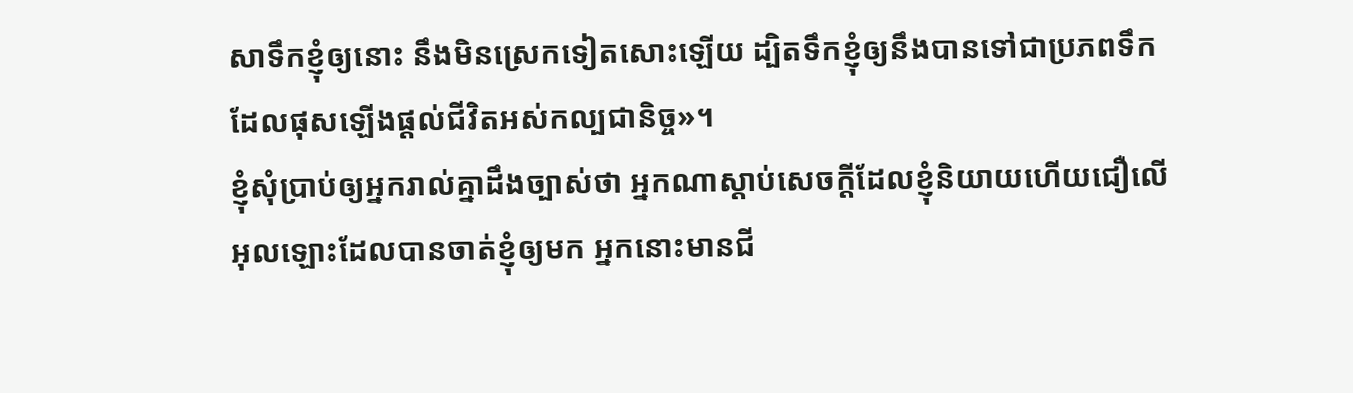សាទឹកខ្ញុំឲ្យនោះ នឹងមិនស្រេកទៀតសោះឡើយ ដ្បិតទឹកខ្ញុំឲ្យនឹងបានទៅជាប្រភពទឹក ដែលផុសឡើងផ្ដល់ជីវិតអស់កល្បជានិច្ច»។
ខ្ញុំសុំប្រាប់ឲ្យអ្នករាល់គ្នាដឹងច្បាស់ថា អ្នកណាស្ដាប់សេចក្ដីដែលខ្ញុំនិយាយហើយជឿលើអុលឡោះដែលបានចាត់ខ្ញុំឲ្យមក អ្នកនោះមានជី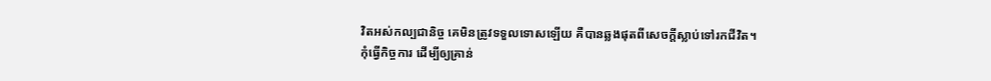វិតអស់កល្បជានិច្ច គេមិនត្រូវទទួលទោសឡើយ គឺបានឆ្លងផុតពីសេចក្ដីស្លាប់ទៅរកជីវិត។
កុំធ្វើកិច្ចការ ដើម្បីឲ្យគ្រាន់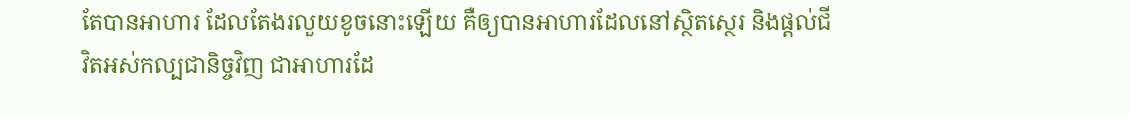តែបានអាហារ ដែលតែងរលួយខូចនោះឡើយ គឺឲ្យបានអាហារដែលនៅស្ថិតស្ថេរ និងផ្ដល់ជីវិតអស់កល្បជានិច្ចវិញ ជាអាហារដែ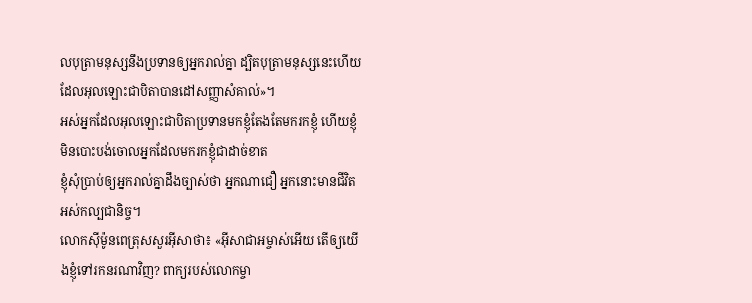លបុត្រាមនុស្សនឹងប្រទានឲ្យអ្នករាល់គ្នា ដ្បិតបុត្រាមនុស្សនេះហើយ ដែលអុលឡោះជាបិតាបានដៅសញ្ញាសំគាល់»។
អស់អ្នកដែលអុលឡោះជាបិតាប្រទានមកខ្ញុំតែងតែមករកខ្ញុំ ហើយខ្ញុំមិនបោះបង់ចោលអ្នកដែលមករកខ្ញុំជាដាច់ខាត
ខ្ញុំសុំប្រាប់ឲ្យអ្នករាល់គ្នាដឹងច្បាស់ថា អ្នកណាជឿ អ្នកនោះមានជីវិតអស់កល្បជានិច្ច។
លោកស៊ីម៉ូនពេត្រុសសួរអ៊ីសាថា៖ «អ៊ីសាជាអម្ចាស់អើយ តើឲ្យយើងខ្ញុំទៅរកនរណាវិញ? ពាក្យរបស់លោកម្ចា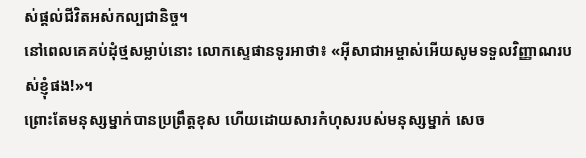ស់ផ្ដល់ជីវិតអស់កល្បជានិច្ច។
នៅពេលគេគប់ដុំថ្មសម្លាប់នោះ លោកស្ទេផានទូរអាថា៖ «អ៊ីសាជាអម្ចាស់អើយសូមទទួលវិញ្ញាណរបស់ខ្ញុំផង!»។
ព្រោះតែមនុស្សម្នាក់បានប្រព្រឹត្ដខុស ហើយដោយសារកំហុសរបស់មនុស្សម្នាក់ សេច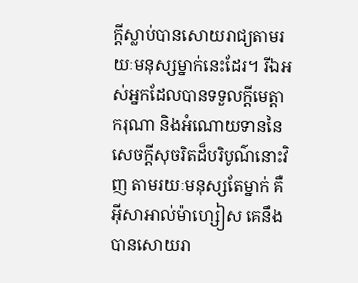ក្ដីស្លាប់បានសោយរាជ្យតាមរយៈមនុស្សម្នាក់នេះដែរ។ រីឯអស់អ្នកដែលបានទទួលក្តីមេត្តាករុណា និងអំណោយទាននៃសេចក្ដីសុចរិតដ៏បរិបូណ៌នោះវិញ តាមរយៈមនុស្សតែម្នាក់ គឺអ៊ីសាអាល់ម៉ាហ្សៀស គេនឹងបានសោយរា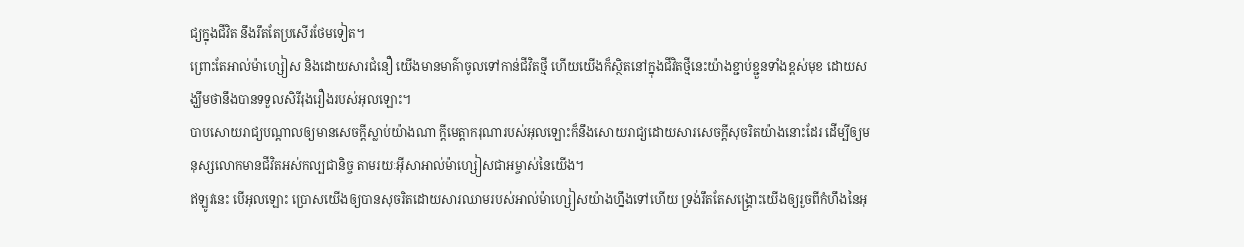ជ្យក្នុងជីវិត នឹងរឹតតែប្រសើរថែមទៀត។
ព្រោះតែអាល់ម៉ាហ្សៀស និងដោយសារជំនឿ យើងមានមាគ៌ាចូលទៅកាន់ជីវិតថ្មី ហើយយើងក៏ស្ថិតនៅក្នុងជីវិតថ្មីនេះយ៉ាងខ្ជាប់ខ្ជួនទាំងខ្ពស់មុខ ដោយសង្ឃឹមថានឹងបានទទួលសិរីរុងរឿងរបស់អុលឡោះ។
បាបសោយរាជ្យបណ្ដាលឲ្យមានសេចក្ដីស្លាប់យ៉ាងណា ក្តីមេត្តាករុណារបស់អុលឡោះក៏នឹងសោយរាជ្យដោយសារសេចក្ដីសុចរិតយ៉ាងនោះដែរ ដើម្បីឲ្យមនុស្សលោកមានជីវិតអស់កល្បជានិច្ច តាមរយៈអ៊ីសាអាល់ម៉ាហ្សៀសជាអម្ចាស់នៃយើង។
ឥឡូវនេះ បើអុលឡោះ ប្រោសយើងឲ្យបានសុចរិតដោយសារឈាមរបស់អាល់ម៉ាហ្សៀសយ៉ាងហ្នឹងទៅហើយ ទ្រង់រឹតតែសង្គ្រោះយើងឲ្យរួចពីកំហឹងនៃអុ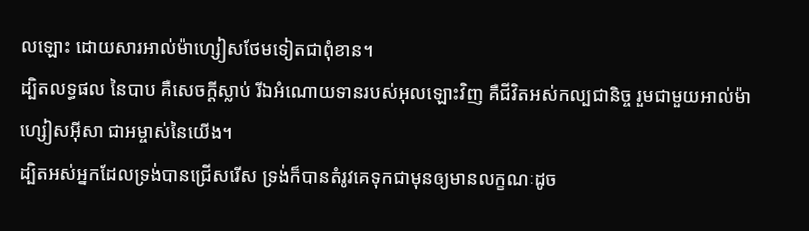លឡោះ ដោយសារអាល់ម៉ាហ្សៀសថែមទៀតជាពុំខាន។
ដ្បិតលទ្ធផល នៃបាប គឺសេចក្ដីស្លាប់ រីឯអំណោយទានរបស់អុលឡោះវិញ គឺជីវិតអស់កល្បជានិច្ច រួមជាមួយអាល់ម៉ាហ្សៀសអ៊ីសា ជាអម្ចាស់នៃយើង។
ដ្បិតអស់អ្នកដែលទ្រង់បានជ្រើសរើស ទ្រង់ក៏បានតំរូវគេទុកជាមុនឲ្យមានលក្ខណៈដូច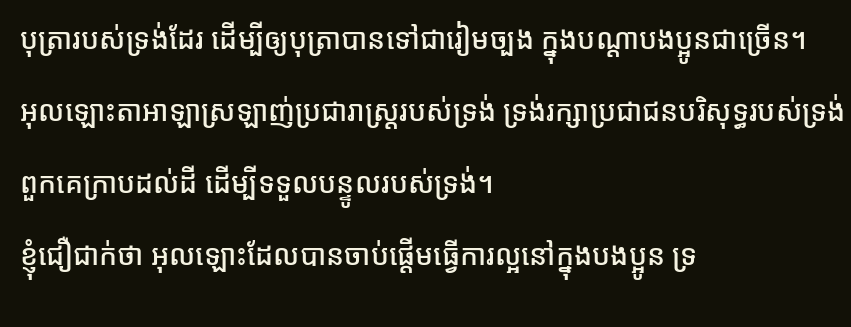បុត្រារបស់ទ្រង់ដែរ ដើម្បីឲ្យបុត្រាបានទៅជារៀមច្បង ក្នុងបណ្ដាបងប្អូនជាច្រើន។
អុលឡោះតាអាឡាស្រឡាញ់ប្រជារាស្ត្ររបស់ទ្រង់ ទ្រង់រក្សាប្រជាជនបរិសុទ្ធរបស់ទ្រង់ ពួកគេក្រាបដល់ដី ដើម្បីទទួលបន្ទូលរបស់ទ្រង់។
ខ្ញុំជឿជាក់ថា អុលឡោះដែលបានចាប់ផ្ដើមធ្វើការល្អនៅក្នុងបងប្អូន ទ្រ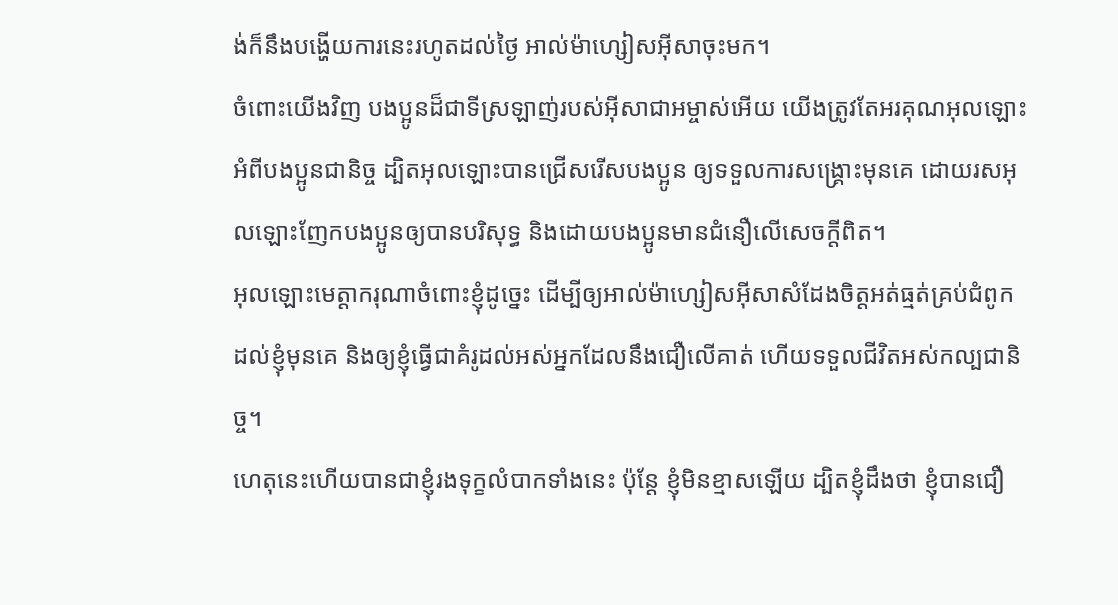ង់ក៏នឹងបង្ហើយការនេះរហូតដល់ថ្ងៃ អាល់ម៉ាហ្សៀសអ៊ីសាចុះមក។
ចំពោះយើងវិញ បងប្អូនដ៏ជាទីស្រឡាញ់របស់អ៊ីសាជាអម្ចាស់អើយ យើងត្រូវតែអរគុណអុលឡោះអំពីបងប្អូនជានិច្ច ដ្បិតអុលឡោះបានជ្រើសរើសបងប្អូន ឲ្យទទួលការសង្គ្រោះមុនគេ ដោយរសអុលឡោះញែកបងប្អូនឲ្យបានបរិសុទ្ធ និងដោយបងប្អូនមានជំនឿលើសេចក្ដីពិត។
អុលឡោះមេត្ដាករុណាចំពោះខ្ញុំដូច្នេះ ដើម្បីឲ្យអាល់ម៉ាហ្សៀសអ៊ីសាសំដែងចិត្តអត់ធ្មត់គ្រប់ជំពូក ដល់ខ្ញុំមុនគេ និងឲ្យខ្ញុំធ្វើជាគំរូដល់អស់អ្នកដែលនឹងជឿលើគាត់ ហើយទទួលជីវិតអស់កល្បជានិច្ច។
ហេតុនេះហើយបានជាខ្ញុំរងទុក្ខលំបាកទាំងនេះ ប៉ុន្ដែ ខ្ញុំមិនខ្មាសឡើយ ដ្បិតខ្ញុំដឹងថា ខ្ញុំបានជឿ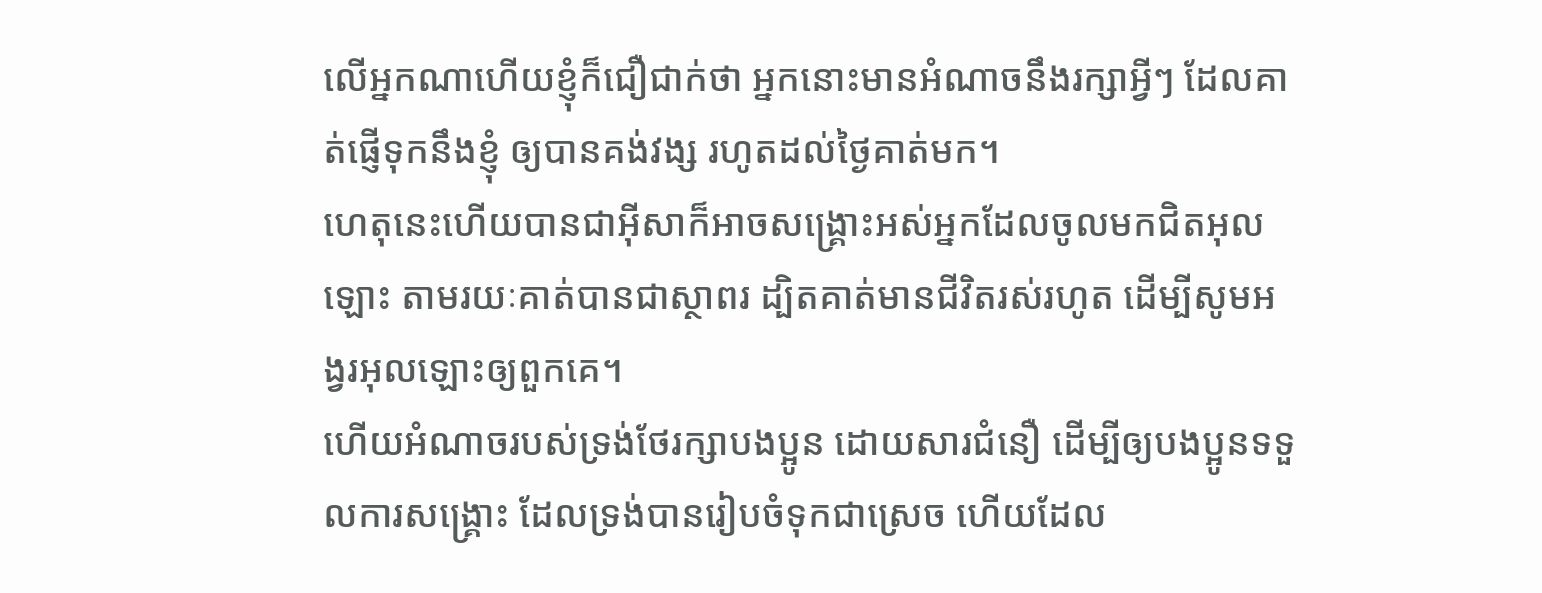លើអ្នកណាហើយខ្ញុំក៏ជឿជាក់ថា អ្នកនោះមានអំណាចនឹងរក្សាអ្វីៗ ដែលគាត់ផ្ញើទុកនឹងខ្ញុំ ឲ្យបានគង់វង្ស រហូតដល់ថ្ងៃគាត់មក។
ហេតុនេះហើយបានជាអ៊ីសាក៏អាចសង្គ្រោះអស់អ្នកដែលចូលមកជិតអុលឡោះ តាមរយៈគាត់បានជាស្ថាពរ ដ្បិតគាត់មានជីវិតរស់រហូត ដើម្បីសូមអង្វរអុលឡោះឲ្យពួកគេ។
ហើយអំណាចរបស់ទ្រង់ថែរក្សាបងប្អូន ដោយសារជំនឿ ដើម្បីឲ្យបងប្អូនទទួលការសង្គ្រោះ ដែលទ្រង់បានរៀបចំទុកជាស្រេច ហើយដែល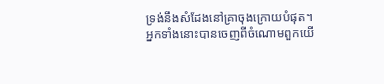ទ្រង់នឹងសំដែងនៅគ្រាចុងក្រោយបំផុត។
អ្នកទាំងនោះបានចេញពីចំណោមពួកយើ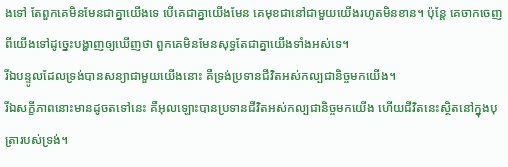ងទៅ តែពួកគេមិនមែនជាគ្នាយើងទេ បើគេជាគ្នាយើងមែន គេមុខជានៅជាមួយយើងរហូតមិនខាន។ ប៉ុន្ដែ គេចាកចេញពីយើងទៅដូច្នេះបង្ហាញឲ្យឃើញថា ពួកគេមិនមែនសុទ្ធតែជាគ្នាយើងទាំងអស់ទេ។
រីឯបន្ទូលដែលទ្រង់បានសន្យាជាមួយយើងនោះ គឺទ្រង់ប្រទានជីវិតអស់កល្បជានិច្ចមកយើង។
រីឯសក្ខីភាពនោះមានដូចតទៅនេះ គឺអុលឡោះបានប្រទានជីវិតអស់កល្បជានិច្ចមកយើង ហើយជីវិតនេះស្ថិតនៅក្នុងបុត្រារបស់ទ្រង់។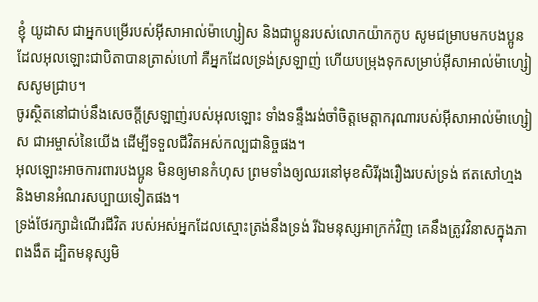ខ្ញុំ យូដាស ជាអ្នកបម្រើរបស់អ៊ីសាអាល់ម៉ាហ្សៀស និងជាប្អូនរបស់លោកយ៉ាកកូប សូមជម្រាបមកបងប្អូនដែលអុលឡោះជាបិតាបានត្រាស់ហៅ គឺអ្នកដែលទ្រង់ស្រឡាញ់ ហើយបម្រុងទុកសម្រាប់អ៊ីសាអាល់ម៉ាហ្សៀសសូមជ្រាប។
ចូរស្ថិតនៅជាប់នឹងសេចក្ដីស្រឡាញ់របស់អុលឡោះ ទាំងទន្ទឹងរង់ចាំចិត្តមេត្ដាករុណារបស់អ៊ីសាអាល់ម៉ាហ្សៀស ជាអម្ចាស់នៃយើង ដើម្បីទទួលជីវិតអស់កល្បជានិច្ចផង។
អុលឡោះអាចការពារបងប្អូន មិនឲ្យមានកំហុស ព្រមទាំងឲ្យឈរនៅមុខសិរីរុងរឿងរបស់ទ្រង់ ឥតសៅហ្មង និងមានអំណរសប្បាយទៀតផង។
ទ្រង់ថែរក្សាដំណើរជីវិត របស់អស់អ្នកដែលស្មោះត្រង់នឹងទ្រង់ រីឯមនុស្សអាក្រក់វិញ គេនឹងត្រូវវិនាសក្នុងភាពងងឹត ដ្បិតមនុស្សមិ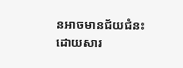នអាចមានជ័យជំនះ ដោយសារ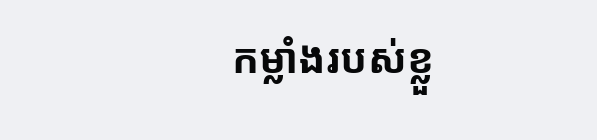កម្លាំងរបស់ខ្លួ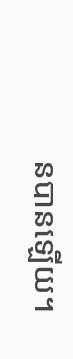នបានឡើយ។